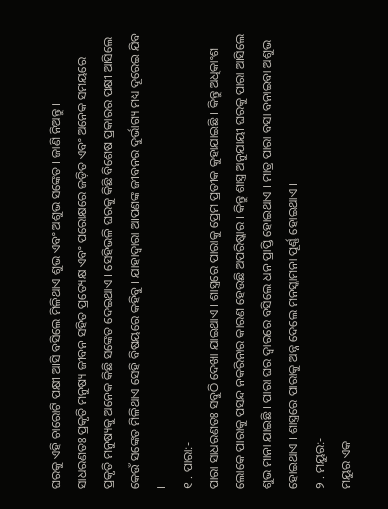ଘରକୁ ଏହି ଚାରୋଟି ପକ୍ଷୀ ଆସି ବସିଲେ ମିଳିଥାଏ ଶୁଭ ଏବଂ ଅଶୁଭ ସଙ୍କେତ । ଜାଣି ନିଅନ୍ତୁ ।
ସାଧରଣତଃ ପ୍ରକୃତି ମନୁଷ୍ୟ ଜୀବନ ସହିତ ପ୍ରତ୍ୟେକ୍ଷ ଏବଂ ପରୋକ୍ଷରେ ଜଡ଼ିତ ଏବଂ ଅନେକ ସମୟରେ ପ୍ରକୃତି ମନୁଷ୍ୟକୁ ଅନେକ କିଛି ସଙ୍କେତ ଦେଇଥାଏ । ସେହିଭଳି ଘରକୁ କିଛି ବିଶେଷ ପ୍ରକାରର ପକ୍ଷୀ ଆସିଲେ କେଉଁ ସଙ୍କେତ ମିଳିଥାଏ ସେହି ବିଷୟରେ କହିବୁ । ଯାହାଦ୍ୱାରା ଆପଣଙ୍କ ଜୀବନର ଦୁର୍ଭାଗ୍ୟ ମଧ୍ୟ ଦୂରେଇ ଯିବ ।
୧ . ପାରା:-
ପାରା ସାଧରଣତଃ ସବୁଠି ଦେଖା ଯାଇଥାଏ । ଶାସ୍ତ୍ରରେ ପାରାକୁ ପ୍ରେମ ପ୍ରତୀକ କୁହାଯାଇଛି । କିନ୍ତୁ ଅଧିକାଂଶ ଲୋକେ ପାରାକୁ ପସନ୍ଦ ନକରିନାର କାରଣ ହେଉଛି ଅପରିଷ୍କାର । କିନ୍ତୁ ଶାସ୍ତ୍ର ଅନୁଯାୟୀ ଘରକୁ ପାରା ଆସିଲେ ଶୁଭ ମାନା ଯାଇଛି । ପାରା ଘର ଦ୍ୱାରରେ ବସିଲେ ଧନ ପ୍ରାପ୍ତି ହୋଇଥାଏ । ମାତ୍ର ପାରା ବସା ବନାଇବା ଅଶୁଭ ହୋଇଥାଏ । ଶାସ୍ତ୍ରରେ ପାରାକୁ ଅନ୍ନ ଦେଲେ ମନସ୍କାମନା ପୂର୍ଣ୍ଣ ହୋଇଥାଏ ।
୨ . ମୟୁର:-
ମୟୁର ଏକ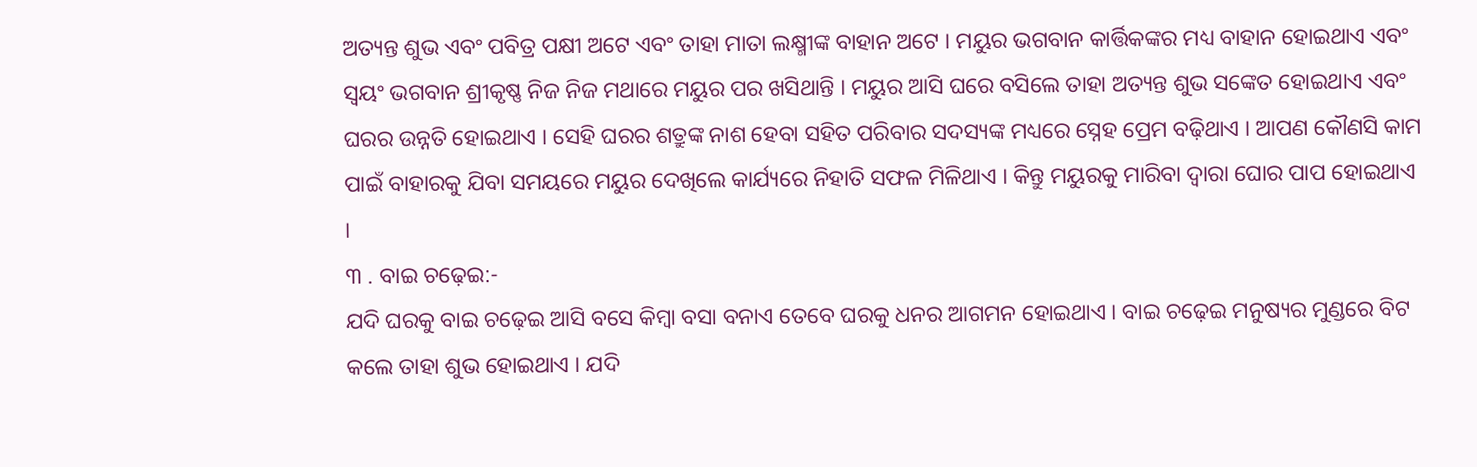ଅତ୍ୟନ୍ତ ଶୁଭ ଏବଂ ପବିତ୍ର ପକ୍ଷୀ ଅଟେ ଏବଂ ତାହା ମାତା ଲକ୍ଷ୍ମୀଙ୍କ ବାହାନ ଅଟେ । ମୟୁର ଭଗବାନ କାର୍ତ୍ତିକଙ୍କର ମଧ୍ୟ ବାହାନ ହୋଇଥାଏ ଏବଂ ସ୍ବୟଂ ଭଗବାନ ଶ୍ରୀକୃଷ୍ଣ ନିଜ ନିଜ ମଥାରେ ମୟୁର ପର ଖସିଥାନ୍ତି । ମୟୁର ଆସି ଘରେ ବସିଲେ ତାହା ଅତ୍ୟନ୍ତ ଶୁଭ ସଙ୍କେତ ହୋଇଥାଏ ଏବଂ ଘରର ଉନ୍ନତି ହୋଇଥାଏ । ସେହି ଘରର ଶତ୍ରୁଙ୍କ ନାଶ ହେବା ସହିତ ପରିବାର ସଦସ୍ୟଙ୍କ ମଧ୍ୟରେ ସ୍ନେହ ପ୍ରେମ ବଢ଼ିଥାଏ । ଆପଣ କୌଣସି କାମ ପାଇଁ ବାହାରକୁ ଯିବା ସମୟରେ ମୟୁର ଦେଖିଲେ କାର୍ଯ୍ୟରେ ନିହାତି ସଫଳ ମିଳିଥାଏ । କିନ୍ତୁ ମୟୁରକୁ ମାରିବା ଦ୍ୱାରା ଘୋର ପାପ ହୋଇଥାଏ ।
୩ . ବାଇ ଚଢ଼େଇ:-
ଯଦି ଘରକୁ ବାଇ ଚଢ଼େଇ ଆସି ବସେ କିମ୍ବା ବସା ବନାଏ ତେବେ ଘରକୁ ଧନର ଆଗମନ ହୋଇଥାଏ । ବାଇ ଚଢ଼େଇ ମନୁଷ୍ୟର ମୁଣ୍ଡରେ ବିଟ କଲେ ତାହା ଶୁଭ ହୋଇଥାଏ । ଯଦି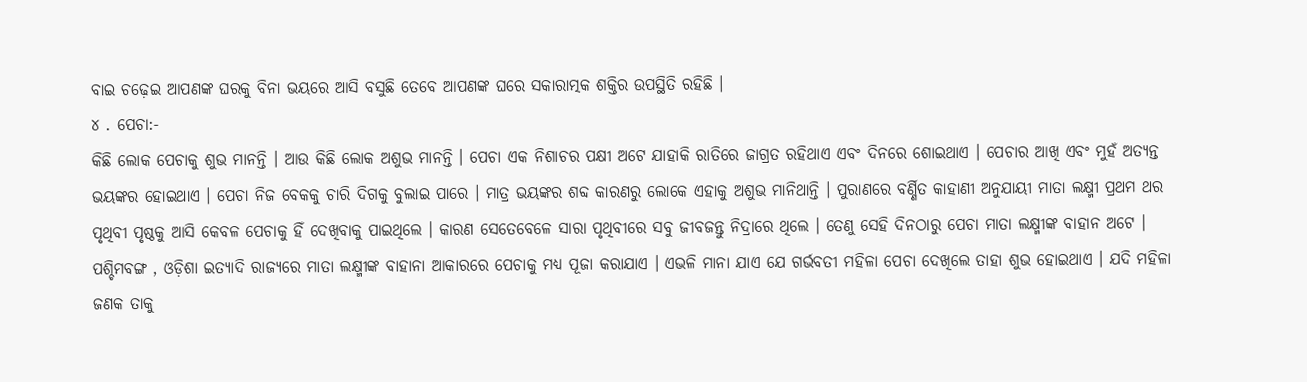ବାଇ ଚଢ଼େଇ ଆପଣଙ୍କ ଘରକୁ ବିନା ଭୟରେ ଆସି ବସୁଛି ତେବେ ଆପଣଙ୍କ ଘରେ ସକାରାତ୍ମକ ଶକ୍ତିର ଉପସ୍ଥିତି ରହିଛି ।
୪ . ପେଚା:-
କିଛି ଲୋକ ପେଚାକୁ ଶୁଭ ମାନନ୍ତି । ଆଉ କିଛି ଲୋକ ଅଶୁଭ ମାନନ୍ତି । ପେଚା ଏକ ନିଶାଚର ପକ୍ଷୀ ଅଟେ ଯାହାକି ରାତିରେ ଜାଗ୍ରତ ରହିଥାଏ ଏବଂ ଦିନରେ ଶୋଇଥାଏ । ପେଚାର ଆଖି ଏବଂ ମୁହଁ ଅତ୍ୟନ୍ତ ଭୟଙ୍କର ହୋଇଥାଏ । ପେଚା ନିଜ ବେକକୁ ଚାରି ଦିଗକୁ ବୁଲାଇ ପାରେ । ମାତ୍ର ଭୟଙ୍କର ଶବ୍ଦ କାରଣରୁ ଲୋକେ ଏହାକୁ ଅଶୁଭ ମାନିଥାନ୍ତି । ପୁରାଣରେ ବର୍ଣ୍ଣିତ କାହାଣୀ ଅନୁଯାୟୀ ମାତା ଲକ୍ଷ୍ମୀ ପ୍ରଥମ ଥର ପୃଥିବୀ ପୃଷ୍ଠକୁ ଆସି କେବଳ ପେଚାକୁ ହିଁ ଦେଖିବାକୁ ପାଇଥିଲେ । କାରଣ ସେତେବେଳେ ସାରା ପୃଥିବୀରେ ସବୁ ଜୀବଜନ୍ତୁ ନିଦ୍ରାରେ ଥିଲେ । ତେଣୁ ସେହି ଦିନଠାରୁ ପେଚା ମାତା ଲକ୍ଷ୍ମୀଙ୍କ ବାହାନ ଅଟେ ।
ପଶ୍ଚିମବଙ୍ଗ , ଓଡ଼ିଶା ଇତ୍ୟାଦି ରାଜ୍ୟରେ ମାତା ଲକ୍ଷ୍ମୀଙ୍କ ବାହାନା ଆକାରରେ ପେଚାକୁ ମଧ୍ୟ ପୂଜା କରାଯାଏ । ଏଭଳି ମାନା ଯାଏ ଯେ ଗର୍ଭବତୀ ମହିଳା ପେଚା ଦେଖିଲେ ତାହା ଶୁଭ ହୋଇଥାଏ । ଯଦି ମହିଳା ଜଣକ ତାକୁ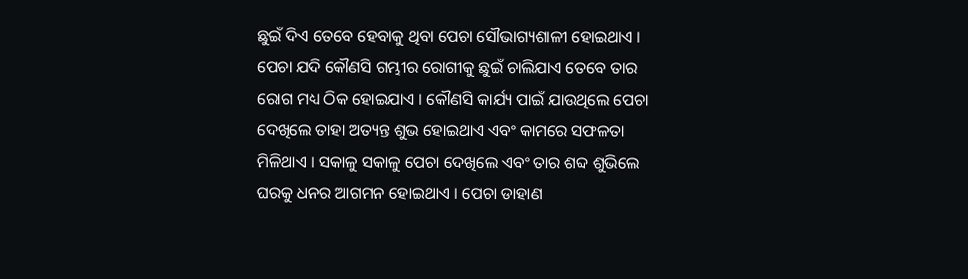ଛୁଇଁ ଦିଏ ତେବେ ହେବାକୁ ଥିବା ପେଚା ସୌଭାଗ୍ୟଶାଳୀ ହୋଇଥାଏ । ପେଚା ଯଦି କୌଣସି ଗମ୍ଭୀର ରୋଗୀକୁ ଛୁଇଁ ଚାଲିଯାଏ ତେବେ ତାର ରୋଗ ମଧ୍ୟ ଠିକ ହୋଇଯାଏ । କୌଣସି କାର୍ଯ୍ୟ ପାଇଁ ଯାଉଥିଲେ ପେଚା ଦେଖିଲେ ତାହା ଅତ୍ୟନ୍ତ ଶୁଭ ହୋଇଥାଏ ଏବଂ କାମରେ ସଫଳତା ମିଳିଥାଏ । ସକାଳୁ ସକାଳୁ ପେଚା ଦେଖିଲେ ଏବଂ ତାର ଶବ୍ଦ ଶୁଭିଲେ ଘରକୁ ଧନର ଆଗମନ ହୋଇଥାଏ । ପେଚା ଡାହାଣ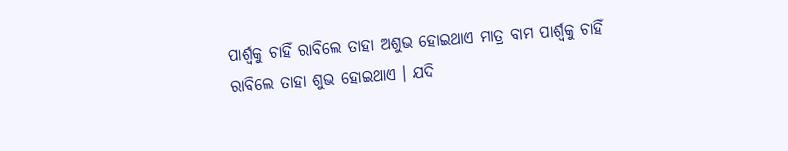ପାର୍ଶ୍ଵକୁ ଚାହିଁ ରାବିଲେ ତାହା ଅଶୁଭ ହୋଇଥାଏ ମାତ୍ର ବାମ ପାର୍ଶ୍ୱକୁ ଚାହିଁ ରାବିଲେ ତାହା ଶୁଭ ହୋଇଥାଏ । ଯଦି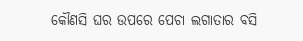କୌଣସି ଘର ଉପରେ ପେଚା ଲଗାତାର ବସି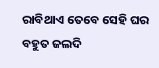ରାବିଥାଏ ତେବେ ସେହି ଘର ବହୁତ ଜଲଦି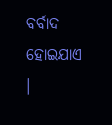ବର୍ବାଦ ହୋଇଯାଏ ।